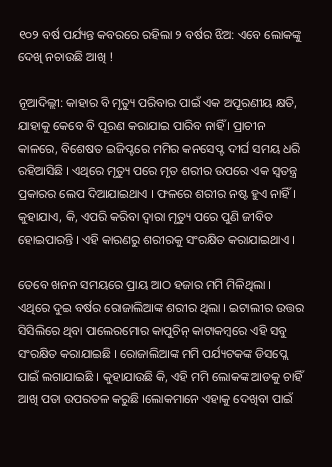୧୦୨ ବର୍ଷ ପର୍ଯ୍ୟନ୍ତ କବରରେ ରହିଲା ୨ ବର୍ଷର ଝିଅ: ଏବେ ଲୋକଙ୍କୁ ଦେଖି ନଚାଉଛି ଆଖି !

ନୂଆଦିଲ୍ଲୀ: କାହାର ବି ମୃତ୍ୟୁ ପରିବାର ପାଇଁ ଏକ ଅପୂରଣୀୟ କ୍ଷତି, ଯାହାକୁ କେବେ ବି ପୂରଣ କରାଯାଇ ପାରିବ ନାହିଁ । ପ୍ରାଚୀନ କାଳରେ, ବିଶେଷତ ଇଜିପ୍ଟରେ ମମିର କନସେପ୍ଟ ଦୀର୍ଘ ସମୟ ଧରି ରହିଆସିଛି । ଏଥିରେ ମୃତ୍ୟୁ ପରେ ମୃତ ଶରୀର ଉପରେ ଏକ ସ୍ୱତନ୍ତ୍ର ପ୍ରକାରର ଲେପ ଦିଆଯାଇଥାଏ । ଫଳରେ ଶରୀର ନଷ୍ଟ ହୁଏ ନାହିଁ । କୁହାଯାଏ, କି, ଏପରି କରିବା ଦ୍ୱାରା ମୃତ୍ୟୁ ପରେ ପୁଣି ଜୀବିତ ହୋଇପାରନ୍ତି । ଏହି କାରଣରୁ ଶରୀରକୁ ସଂରକ୍ଷିତ କରାଯାଇଥାଏ ।

ତେବେ ଖନନ ସମୟରେ ପ୍ରାୟ ଆଠ ହଜାର ମମି ମିଳିଥିଲା । ଏଥିରେ ଦୁଇ ବର୍ଷର ରୋଜାଲିଆଙ୍କ ଶରୀର ଥିଲା । ଇଟାଲୀର ଉତ୍ତର ସିସିଲିରେ ଥିବା ପାଲେରମୋର କାପୁଚିନ୍ କାଟାକମ୍ବରେ ଏହି ସବୁ ସଂରକ୍ଷିତ କରାଯାଇଛି । ରୋଜାଲିଆଙ୍କ ମମି ପର୍ଯ୍ୟଟକଙ୍କ ଡିସପ୍ଲେ ପାଇଁ ଲଗାଯାଇଛି । କୁହାଯାଉଛି କି, ଏହି ମମି ଲୋକଙ୍କ ଆଡକୁ ଚାହିଁ ଆଖି ପତା ଉପରତଳ କରୁଛି ।ଲୋକମାନେ ଏହାକୁ ଦେଖିବା ପାଇଁ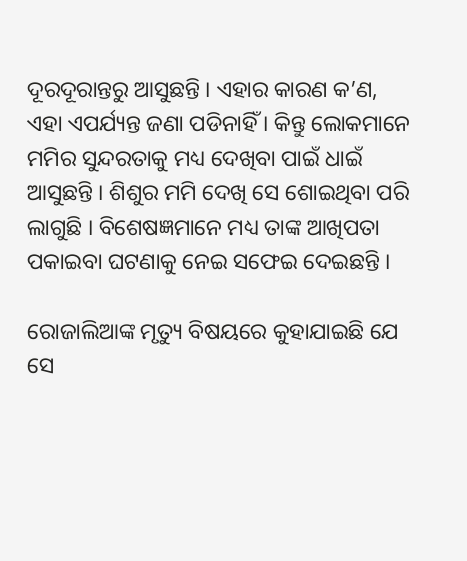ଦୂରଦୂରାନ୍ତରୁ ଆସୁଛନ୍ତି । ଏହାର କାରଣ କ’ଣ, ଏହା ଏପର୍ଯ୍ୟନ୍ତ ଜଣା ପଡିନାହିଁ । କିନ୍ତୁ ଲୋକମାନେ ମମିର ସୁନ୍ଦରତାକୁ ମଧ୍ୟ ଦେଖିବା ପାଇଁ ଧାଇଁ ଆସୁଛନ୍ତି । ଶିଶୁର ମମି ଦେଖି ସେ ଶୋଇଥିବା ପରି ଲାଗୁଛି । ବିଶେଷଜ୍ଞମାନେ ମଧ୍ୟ ତାଙ୍କ ଆଖିପତା ପକାଇବା ଘଟଣାକୁ ନେଇ ସଫେଇ ଦେଇଛନ୍ତି ।

ରୋଜାଲିଆଙ୍କ ମୃତ୍ୟୁ ବିଷୟରେ କୁହାଯାଇଛି ଯେ ସେ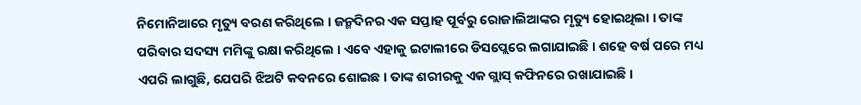ନିମୋନିଆରେ ମୃତ୍ୟୁ ବରଣ କରିଥିଲେ । ଜନ୍ମଦିନର ଏକ ସପ୍ତାହ ପୂର୍ବରୁ ରୋଜାଲିଆଙ୍କର ମୃତ୍ୟୁ ହୋଇଥିଲା । ତାଙ୍କ ପରିବାର ସଦସ୍ୟ ମମିଙ୍କୁ ରକ୍ଷା କରିଥିଲେ । ଏବେ ଏହାକୁ ଇଟାଲୀରେ ଡିସପ୍ଲେରେ ଲଗାଯାଇଛି । ଶହେ ବର୍ଷ ପରେ ମଧ୍ୟ ଏପରି ଲାଗୁଛି, ଯେପରି ଝିଅଟି କବନରେ ଶୋଇଛ । ତାଙ୍କ ଶରୀରକୁ ଏକ ଗ୍ଲାସ୍ କଫିନରେ ରଖାଯାଇଛି ।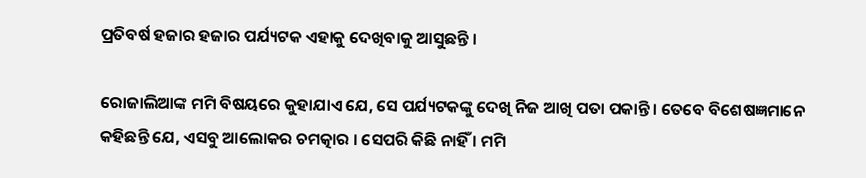ପ୍ରତିବର୍ଷ ହଜାର ହଜାର ପର୍ଯ୍ୟଟକ ଏହାକୁ ଦେଖିବାକୁ ଆସୁଛନ୍ତି ।

ରୋଜାଲିଆଙ୍କ ମମି ବିଷୟରେ କୁହାଯାଏ ଯେ, ସେ ପର୍ଯ୍ୟଟକଙ୍କୁ ଦେଖି ନିଜ ଆଖି ପତା ପକାନ୍ତି । ତେବେ ବିଶେଷଜ୍ଞମାନେ କହିଛନ୍ତି ଯେ, ଏସବୁ ଆଲୋକର ଚମତ୍କାର । ସେପରି କିଛି ନାହିଁ । ମମି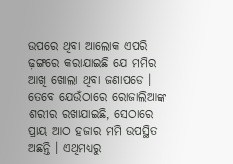ଉପରେ ଥିବା ଆଲୋକ ଏପରି ଢ଼ଙ୍ଗରେ କରାଯାଇଛି ଯେ ମମିର ଆଖି ଖୋଲା ଥିବା ଜଣାପଡେ । ତେବେ ଯେଉଁଠାରେ ରୋଜାଲିଆଙ୍କ ଶରୀର ରଖାଯାଇଛି, ସେଠାରେ ପ୍ରାୟ ଆଠ ହଜାର ମମି ଉପସ୍ଥିତ ଅଛନ୍ତି । ଏଥିମଧ୍ୟରୁ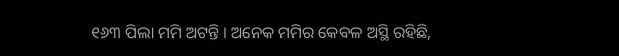୧୬୩ ପିଲା ମମି ଅଟନ୍ତି । ଅନେକ ମମିର କେବଳ ଅସ୍ଥି ରହିଛି,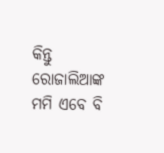କିନ୍ତୁ ରୋଜାଲିଆଙ୍କ ମମି ଏବେ ବି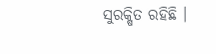ସୁରକ୍ଷିତ ରହିଛି ।